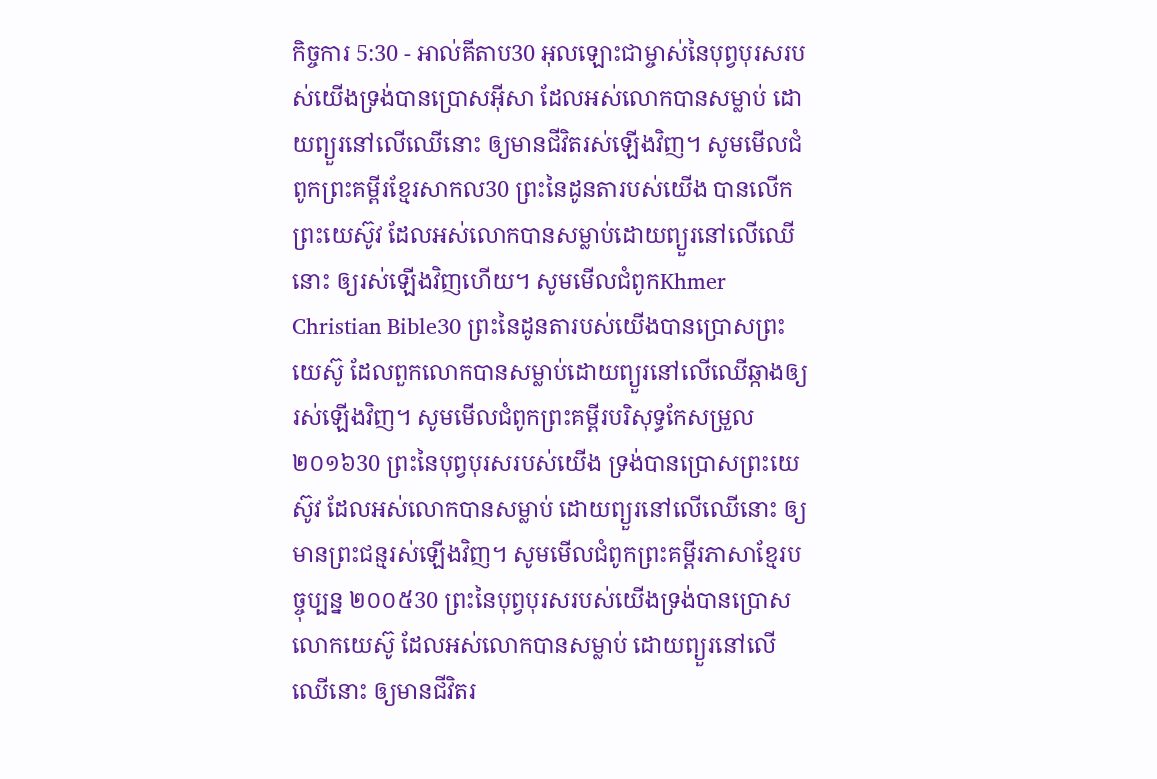កិច្ចការ 5:30 - អាល់គីតាប30 អុលឡោះជាម្ចាស់នៃបុព្វបុរសរបស់យើងទ្រង់បានប្រោសអ៊ីសា ដែលអស់លោកបានសម្លាប់ ដោយព្យួរនៅលើឈើនោះ ឲ្យមានជីវិតរស់ឡើងវិញ។ សូមមើលជំពូកព្រះគម្ពីរខ្មែរសាកល30 ព្រះនៃដូនតារបស់យើង បានលើកព្រះយេស៊ូវ ដែលអស់លោកបានសម្លាប់ដោយព្យួរនៅលើឈើនោះ ឲ្យរស់ឡើងវិញហើយ។ សូមមើលជំពូកKhmer Christian Bible30 ព្រះនៃដូនតារបស់យើងបានប្រោសព្រះយេស៊ូ ដែលពួកលោកបានសម្លាប់ដោយព្យួរនៅលើឈើឆ្កាងឲ្យរស់ឡើងវិញ។ សូមមើលជំពូកព្រះគម្ពីរបរិសុទ្ធកែសម្រួល ២០១៦30 ព្រះនៃបុព្វបុរសរបស់យើង ទ្រង់បានប្រោសព្រះយេស៊ូវ ដែលអស់លោកបានសម្លាប់ ដោយព្យួរនៅលើឈើនោះ ឲ្យមានព្រះជន្មរស់ឡើងវិញ។ សូមមើលជំពូកព្រះគម្ពីរភាសាខ្មែរបច្ចុប្បន្ន ២០០៥30 ព្រះនៃបុព្វបុរសរបស់យើងទ្រង់បានប្រោសលោកយេស៊ូ ដែលអស់លោកបានសម្លាប់ ដោយព្យួរនៅលើឈើនោះ ឲ្យមានជីវិតរ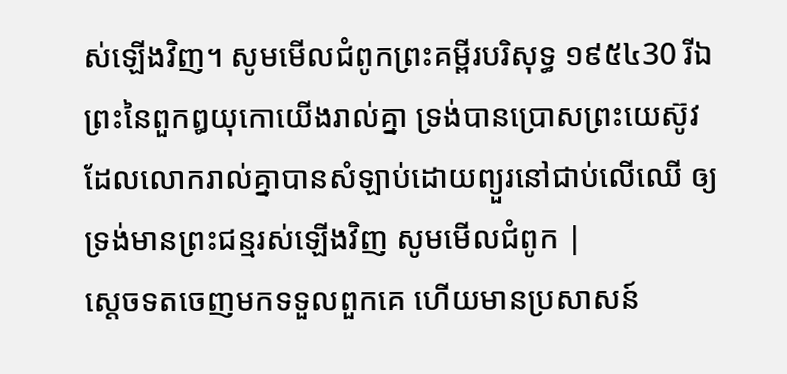ស់ឡើងវិញ។ សូមមើលជំពូកព្រះគម្ពីរបរិសុទ្ធ ១៩៥៤30 រីឯព្រះនៃពួកឰយុកោយើងរាល់គ្នា ទ្រង់បានប្រោសព្រះយេស៊ូវ ដែលលោករាល់គ្នាបានសំឡាប់ដោយព្យួរនៅជាប់លើឈើ ឲ្យទ្រង់មានព្រះជន្មរស់ឡើងវិញ សូមមើលជំពូក |
ស្តេចទតចេញមកទទួលពួកគេ ហើយមានប្រសាសន៍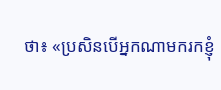ថា៖ «ប្រសិនបើអ្នកណាមករកខ្ញុំ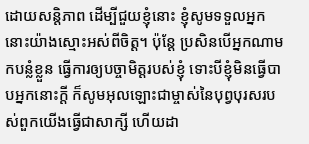ដោយសន្តិភាព ដើម្បីជួយខ្ញុំនោះ ខ្ញុំសូមទទួលអ្នកនោះយ៉ាងស្មោះអស់ពីចិត្ត។ ប៉ុន្តែ ប្រសិនបើអ្នកណាមកបន្លំខ្លួន ធ្វើការឲ្យបច្ចាមិត្តរបស់ខ្ញុំ ទោះបីខ្ញុំមិនធ្វើបាបអ្នកនោះក្តី ក៏សូមអុលឡោះជាម្ចាស់នៃបុព្វបុរសរបស់ពួកយើងធ្វើជាសាក្សី ហើយដា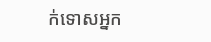ក់ទោសអ្នក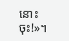នោះចុះ!»។